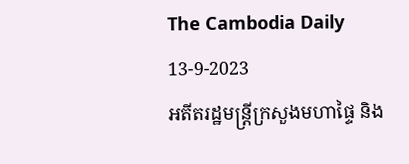The Cambodia Daily
13-9-2023
អតីតរដ្ឋមន្ត្រីក្រសួងមហាផ្ទៃ និង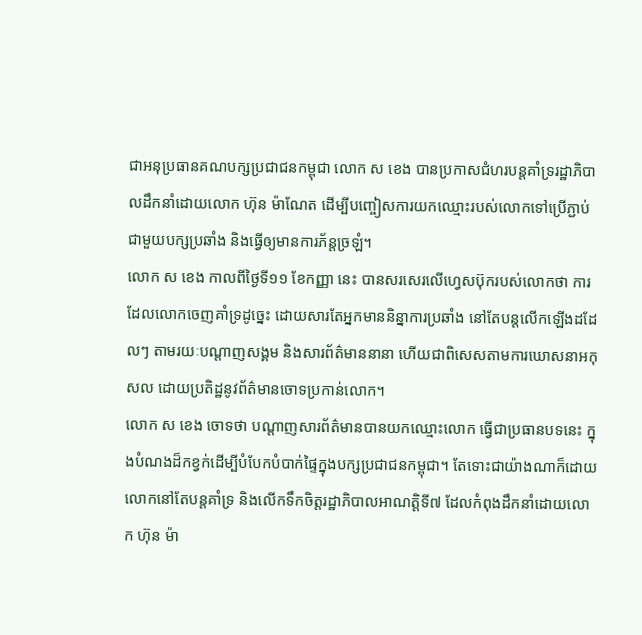ជាអនុប្រធានគណបក្សប្រជាជនកម្ពុជា លោក ស ខេង បានប្រកាសជំហរបន្តគាំទ្ររដ្ឋាភិបាលដឹកនាំដោយលោក ហ៊ុន ម៉ាណែត ដើម្បីបញ្ចៀសការយកឈ្មោះរបស់លោកទៅប្រើភ្ជាប់ជាមួយបក្សប្រឆាំង និងធ្វើឲ្យមានការភ័ន្តច្រឡំ។
លោក ស ខេង កាលពីថ្ងៃទី១១ ខែកញ្ញា នេះ បានសរសេរលើហ្វេសប៊ុករបស់លោកថា ការដែលលោកចេញគាំទ្រដូច្នេះ ដោយសារតែអ្នកមាននិន្នាការប្រឆាំង នៅតែបន្តលើកឡើងដដែលៗ តាមរយៈបណ្ដាញសង្គម និងសារព័ត៌មាននានា ហើយជាពិសេសតាមការឃោសនាអកុសល ដោយប្រតិដ្ឋនូវព័ត៌មានចោទប្រកាន់លោក។
លោក ស ខេង ចោទថា បណ្ដាញសារព័ត៌មានបានយកឈ្មោះលោក ធ្វើជាប្រធានបទនេះ ក្នុងបំណងដ៏កខ្វក់ដើម្បីបំបែកបំបាក់ផ្ទៃក្នុងបក្សប្រជាជនកម្ពុជា។ តែទោះជាយ៉ាងណាក៏ដោយ លោកនៅតែបន្តគាំទ្រ និងលើកទឹកចិត្តរដ្ឋាភិបាលអាណត្តិទី៧ ដែលកំពុងដឹកនាំដោយលោក ហ៊ុន ម៉ា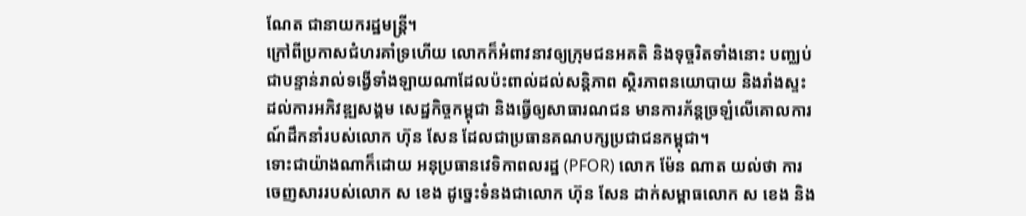ណែត ជានាយករដ្ឋមន្ត្រី។
ក្រៅពីប្រកាសជំហរគាំទ្រហើយ លោកក៏អំពាវនាវឲ្យក្រុមជនអគតិ និងទុច្ចរិតទាំងនោះ បញ្ឈប់ជាបន្ទាន់រាល់ទង្វើទាំងឡាយណាដែលប៉ះពាល់ដល់សន្តិភាព ស្ថិរភាពនយោបាយ និងរាំងស្ទះដល់ការអភិវឌ្ឍសង្គម សេដ្ឋកិច្ចកម្ពុជា និងធ្វើឲ្យសាធារណជន មានការភ័ន្តច្រឡំលើគោលការណ៍ដឹកនាំរបស់លោក ហ៊ុន សែន ដែលជាប្រធានគណបក្សប្រជាជនកម្ពុជា។
ទោះជាយ៉ាងណាក៏ដោយ អនុប្រធានវេទិកាពលរដ្ឋ (PFOR) លោក ម៉ែន ណាត យល់ថា ការចេញសាររបស់លោក ស ខេង ដូច្នេះទំនងជាលោក ហ៊ុន សែន ដាក់សម្ពាធលោក ស ខេង និង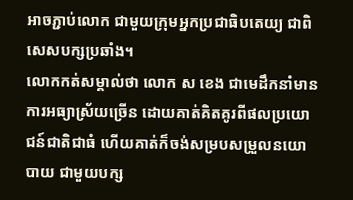អាចភ្ជាប់លោក ជាមួយក្រុមអ្នកប្រជាធិបតេយ្យ ជាពិសេសបក្សប្រឆាំង។
លោកកត់សម្គាល់ថា លោក ស ខេង ជាមេដឹកនាំមានការអធ្យាស្រ័យច្រើន ដោយគាត់គិតគូរពីផលប្រយោជន៍ជាតិជាធំ ហើយគាត់ក៏ចង់សម្របសម្រួលនយោបាយ ជាមួយបក្ស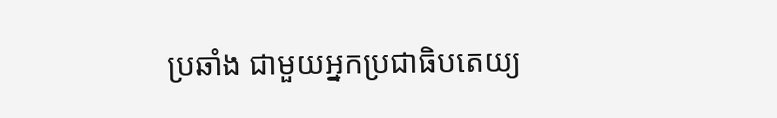ប្រឆាំង ជាមួយអ្នកប្រជាធិបតេយ្យ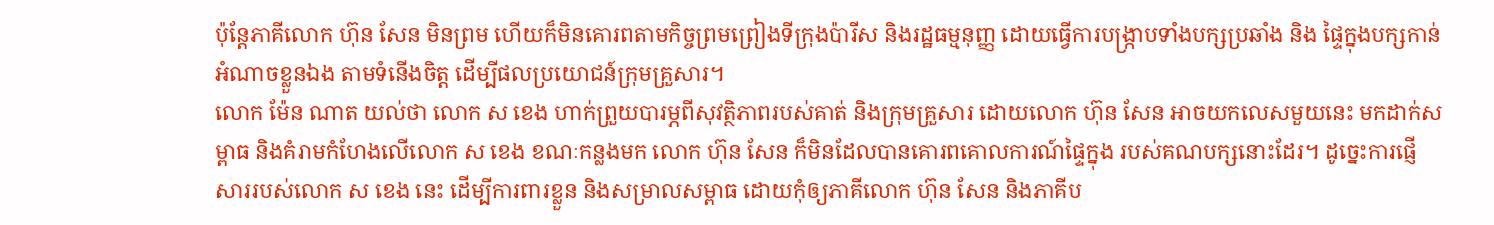ប៉ុន្តែភាគីលោក ហ៊ុន សែន មិនព្រម ហើយក៏មិនគោរពតាមកិច្ចព្រមព្រៀងទីក្រុងប៉ារីស និងរដ្ឋធម្មនុញ្ញ ដោយធ្វើការបង្ក្រាបទាំងបក្សប្រឆាំង និង ផ្ទៃក្នុងបក្សកាន់អំណាចខ្លួនឯង តាមទំនើងចិត្ត ដើម្បីផលប្រយោជន៍ក្រុមគ្រួសារ។
លោក ម៉ែន ណាត យល់ថា លោក ស ខេង ហាក់ព្រួយបារម្ភពីសុវត្ថិភាពរបស់គាត់ និងក្រុមគ្រួសារ ដោយលោក ហ៊ុន សែន អាចយកលេសមួយនេះ មកដាក់សម្ពាធ និងគំរាមកំហែងលើលោក ស ខេង ខណៈកន្លងមក លោក ហ៊ុន សែន ក៏មិនដែលបានគោរពគោលការណ៍ផ្ទៃក្នុង របស់គណបក្សនោះដែរ។ ដូច្នេះការផ្ញើសាររបស់លោក ស ខេង នេះ ដើម្បីការពារខ្លួន និងសម្រាលសម្ពាធ ដោយកុំឲ្យភាគីលោក ហ៊ុន សែន និងភាគីប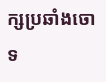ក្សប្រឆាំងចោទ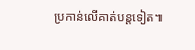ប្រកាន់លើគាត់បន្តទៀត៕